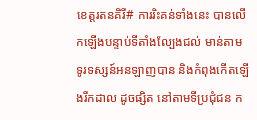ខេត្តរតនគិរី# ការរិះគន់ទាំងនេះ បានលើកឡើងបន្ទាប់ទីតាំងល្បែងជល់ មាន់តាមទូរទស្សន៍អនឡាញបាន និងកំពុងកើតឡើងរីកដាល ដូចផ្សិត នៅតាមទីប្រជុំជន ក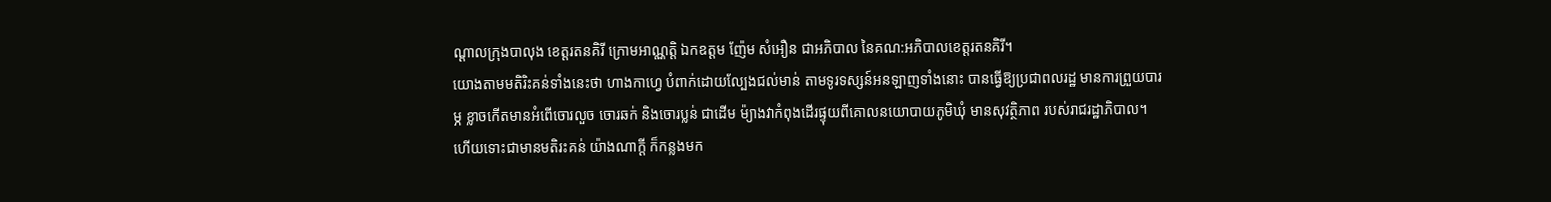ណ្ដាលក្រុងបាលុង ខេត្តរតនគិរី ក្រោមអាណ្ណត្តិ ឯកឧត្តម ញ៉ែម សំអឿន ជាអភិបាល នៃគណ:អភិបាលខេត្តរតនគិរី។
យោងតាមមតិរិះគន់ទាំងនេះថា ហាងកាហ្វេ បំពាក់ដោយល្បែងជល់មាន់ តាមទូរទស្សន៍អនឡាញទាំងនោះ បានធ្វើឱ្យប្រជាពលរដ្ឋ មានការព្រួយបារម្ភ ខ្លាចកើតមានអំពើចោរលួច ចោរឆក់ និងចោរប្លន់ ជាដើម ម៉្យាងវាកំពុងដើរផ្ទុយពីគោលនយោបាយភូមិឃុំ មានសុវត្ថិភាព របស់រាជរដ្ឋាភិបាល។
ហើយទោះជាមានមតិរះគន់ យ៉ាងណាក្ដី ក៏កន្លងមក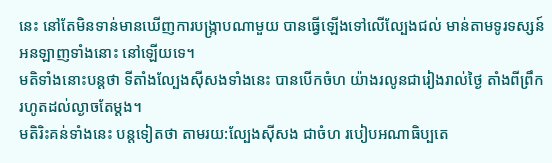នេះ នៅតែមិនទាន់មានឃើញការបង្ក្រាបណាមួយ បានធ្វើឡើងទៅលើល្បែងជល់ មាន់តាមទូរទស្សន៍អនឡាញទាំងនោះ នៅឡើយទេ។
មតិទាំងនោះបន្តថា ទីតាំងល្បែងស៊ីសងទាំងនេះ បានបើកចំហ យ៉ាងរលូនជារៀងរាល់ថ្ងៃ តាំងពីព្រឹករហូតដល់ល្ងាចតែម្ដង។
មតិរិះគន់ទាំងនេះ បន្តទៀតថា តាមរយ:ល្បែងស៊ីសង ជាចំហ របៀបអណាធិប្បតេ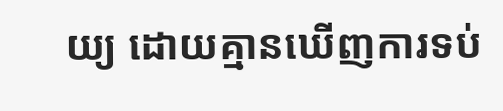យ្យ ដោយគ្មានឃើញការទប់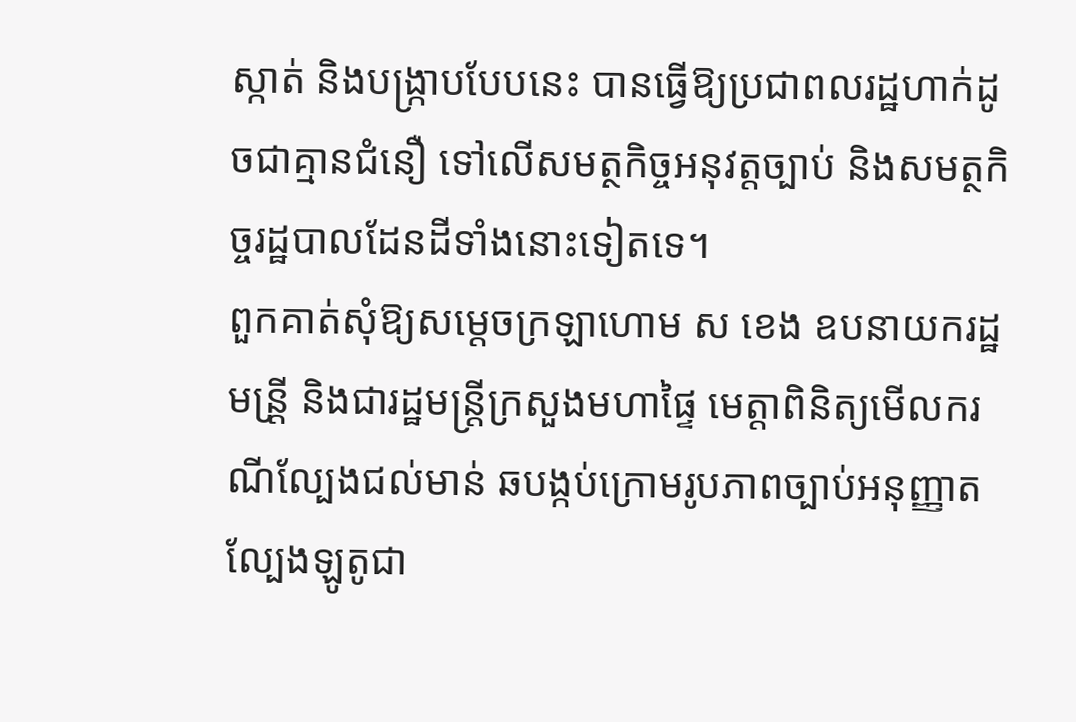ស្កាត់ និងបង្ក្រាបបែបនេះ បានធ្វើឱ្យប្រជាពលរដ្ឋហាក់ដូចជាគ្មានជំនឿ ទៅលើសមត្ថកិច្ចអនុវត្តច្បាប់ និងសមត្ថកិច្ចរដ្ឋបាលដែនដីទាំងនោះទៀតទេ។
ពួកគាត់សុំឱ្យសម្ដេចក្រឡាហោម ស ខេង ឧបនាយករដ្ឋមន្រី្ត និងជារដ្ឋមន្រ្តីក្រសួងមហាផ្ទៃ មេត្តាពិនិត្យមើលករណីល្បែងជល់មាន់ ឆបង្កប់ក្រោមរូបភាពច្បាប់អនុញ្ញាត ល្បែងឡូតូជា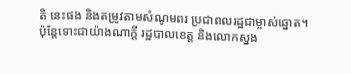តិ នេះផង និងតម្រូវតាមសំណូមពរ ប្រជាពលរដ្ឋជាម្ចាស់ឆ្នោត។
ប៉ុន្តែទោះជាយ៉ាងណាក្ដី រដ្ឋបាលខេត្ត និងលោកស្នង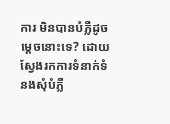ការ មិនបានបំភ្លឺដូចម្ដេចនោះទេ? ដោយស្វែងរកការទំនាក់ទំនងសុំបំភ្លឺ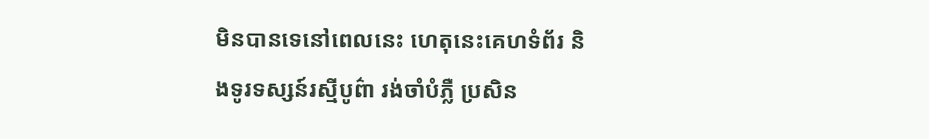មិនបានទេនៅពេលនេះ ហេតុនេះគេហទំព័រ និងទូរទស្សន៍រស្មីបូព៌ា រង់ចាំបំភ្លឺ ប្រសិន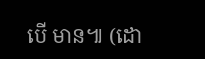បើ មាន៕ (ដោ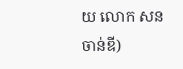យ លោក សន ចាន់ឌី)